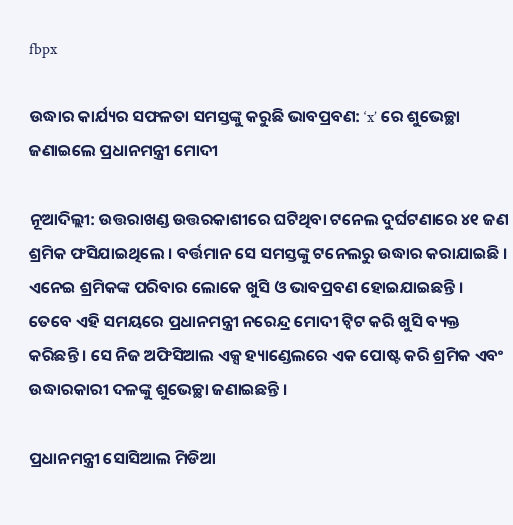fbpx

ଉଦ୍ଧାର କାର୍ଯ୍ୟର ସଫଳତା ସମସ୍ତଙ୍କୁ କରୁଛି ଭାବପ୍ରବଣ: ‘x’ ରେ ଶୁଭେଚ୍ଛା ଜଣାଇଲେ ପ୍ରଧାନମନ୍ତ୍ରୀ ମୋଦୀ

ନୂଆଦିଲ୍ଲୀ: ଉତ୍ତରାଖଣ୍ଡ ଉତ୍ତରକାଶୀରେ ଘଟିଥିବା ଟନେଲ ଦୁର୍ଘଟଣାରେ ୪୧ ଜଣ ଶ୍ରମିକ ଫସିଯାଇଥିଲେ । ବର୍ତ୍ତମାନ ସେ ସମସ୍ତଙ୍କୁ ଟନେଲରୁ ଉଦ୍ଧାର କରାଯାଇଛି । ଏନେଇ ଶ୍ରମିକଙ୍କ ପରିବାର ଲୋକେ ଖୁସି ଓ ଭାବପ୍ରବଣ ହୋଇଯାଇଛନ୍ତି । ତେବେ ଏହି ସମୟରେ ପ୍ରଧାନମନ୍ତ୍ରୀ ନରେନ୍ଦ୍ର ମୋଦୀ ଟ୍ୱିଟ କରି ଖୁସି ବ୍ୟକ୍ତ କରିଛନ୍ତି । ସେ ନିଜ ଅଫିସିଆଲ ଏକ୍ସ ହ୍ୟାଣ୍ଡେଲରେ ଏକ ପୋଷ୍ଟ କରି ଶ୍ରମିକ ଏବଂ ଉଦ୍ଧାରକାରୀ ଦଳଙ୍କୁ ଶୁଭେଚ୍ଛା ଜଣାଇଛନ୍ତି ।

ପ୍ରଧାନମନ୍ତ୍ରୀ ସୋସିଆଲ ମିଡିଆ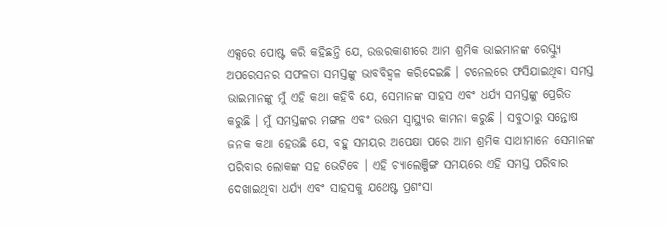ଏକ୍ସରେ ପୋଷ୍ଟ କରି କହିଛନ୍ତି ଯେ, ଉତ୍ତରକାଶୀରେ ଆମ ଶ୍ରମିକ ଭାଇମାନଙ୍କ ରେସ୍କ୍ୟୁ ଅପରେସନର ସଫଳତା ସମସ୍ତଙ୍କୁ ଭାବବିହ୍ୱଳ କରିଦେଇଛି । ଟନେଲରେ ଫସିଯାଇଥିବା ସମସ୍ତ ଭାଇମାନଙ୍କୁ ମୁଁ ଏହି କଥା କହିବି ଯେ, ସେମାନଙ୍କ ସାହସ ଏବଂ ଧର୍ଯ୍ୟ ସମସ୍ତଙ୍କୁ ପ୍ରେରିତ କରୁଛି । ମୁଁ ସମସ୍ତଙ୍କର ମଙ୍ଗଳ ଏବଂ ଉତ୍ତମ ସ୍ୱାସ୍ଥ୍ୟର କାମନା କରୁଛି । ସବୁଠାରୁ ସନ୍ତୋଷ ଜନକ କଥା ହେଉଛି ଯେ, ବହୁ ସମୟର ଅପେକ୍ଷା ପରେ ଆମ ଶ୍ରମିକ ସାଥୀମାନେ ସେମାନଙ୍କ ପରିବାର ଲୋକଙ୍କ ସହ ଭେଟିବେ । ଏହି ଚ୍ୟାଲେଞ୍ଜିଙ୍ଗ ସମୟରେ ଏହି ସମସ୍ତ ପରିବାର ଦେଖାଇଥିବା ଧର୍ଯ୍ୟ ଏବଂ ସାହସକୁ ଯଥେଷ୍ଟ ପ୍ରଶଂସା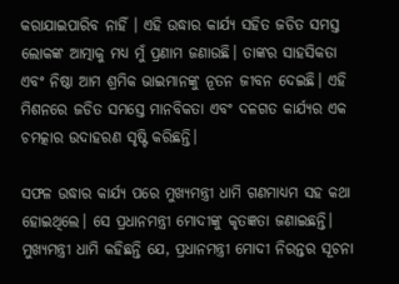କରାଯାଇପାରିବ ନାହିଁ । ଏହି ଉଦ୍ଧାର କାର୍ଯ୍ୟ ସହିତ ଜଡିତ ସମସ୍ତ ଲୋକଙ୍କ ଆତ୍ମାକୁ ମଧ୍ୟ ମୁଁ ପ୍ରଣାମ ଜଣାଉଛି। ତାଙ୍କର ସାହସିକତା ଏବଂ ନିଷ୍ଠା ଆମ ଶ୍ରମିକ ଭାଇମାନଙ୍କୁ ନୂତନ ଜୀବନ ଦେଇଛି। ଏହି ମିଶନରେ ଜଡିତ ସମସ୍ତେ ମାନବିକତା ଏବଂ ଦଳଗତ କାର୍ଯ୍ୟର ଏକ ଚମତ୍କାର ଉଦାହରଣ ସୃଷ୍ଟି କରିଛନ୍ତି।

ସଫଳ ଉଦ୍ଧାର କାର୍ଯ୍ୟ ପରେ ମୁଖ୍ୟମନ୍ତ୍ରୀ ଧାମି ଗଣମାଧ୍ୟମ ସହ କଥା ହୋଇଥିଲେ। ସେ ପ୍ରଧାନମନ୍ତ୍ରୀ ମୋଦୀଙ୍କୁ କୃତଜ୍ଞତା ଜଣାଇଛନ୍ତି। ମୁଖ୍ୟମନ୍ତ୍ରୀ ଧାମି କହିଛନ୍ତି ଯେ, ପ୍ରଧାନମନ୍ତ୍ରୀ ମୋଦୀ ନିରନ୍ତର ସୂଚନା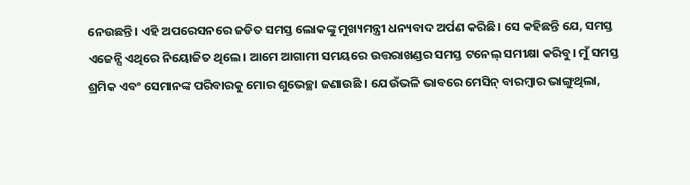ନେଉଛନ୍ତି। ଏହି ଅପରେସନରେ ଜଡିତ ସମସ୍ତ ଲୋକଙ୍କୁ ମୁଖ୍ୟମନ୍ତ୍ରୀ ଧନ୍ୟବାଦ ଅର୍ପଣ କରିଛି। ସେ କହିଛନ୍ତି ଯେ, ସମସ୍ତ ଏଜେନ୍ସି ଏଥିରେ ନିୟୋଜିତ ଥିଲେ। ଆମେ ଆଗାମୀ ସମୟରେ ଉତ୍ତରାଖଣ୍ଡର ସମସ୍ତ ଟନେଲ୍ ସମୀକ୍ଷା କରିବୁ। ମୁଁ ସମସ୍ତ ଶ୍ରମିକ ଏବଂ ସେମାନଙ୍କ ପରିବାରକୁ ମୋର ଶୁଭେଚ୍ଛା ଜଣାଉଛି । ଯେଉଁଭଳି ଭାବରେ ମେସିନ୍ ବାରମ୍ବାର ଭାଙ୍ଗୁଥିଲା,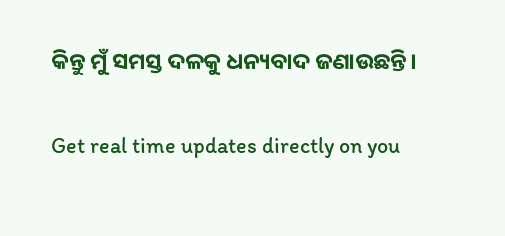କିନ୍ତୁ ମୁଁ ସମସ୍ତ ଦଳକୁ ଧନ୍ୟବାଦ ଜଣାଉଛନ୍ତି।

Get real time updates directly on you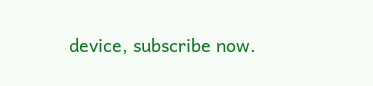device, subscribe now.